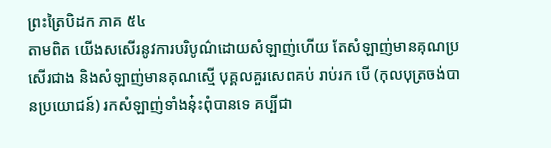ព្រះត្រៃបិដក ភាគ ៥៤
តាមពិត យើងសសើរនូវការបរិបូណ៌ដោយសំឡាញ់ហើយ តែសំឡាញ់មានគុណប្រសើរជាង និងសំឡាញ់មានគុណស្មើ បុគ្គលគួរសេពគប់ រាប់រក បើ (កុលបុត្រចង់បានប្រយោជន៍) រកសំឡាញ់ទាំងនុ៎ះពុំបានទេ គប្បីជា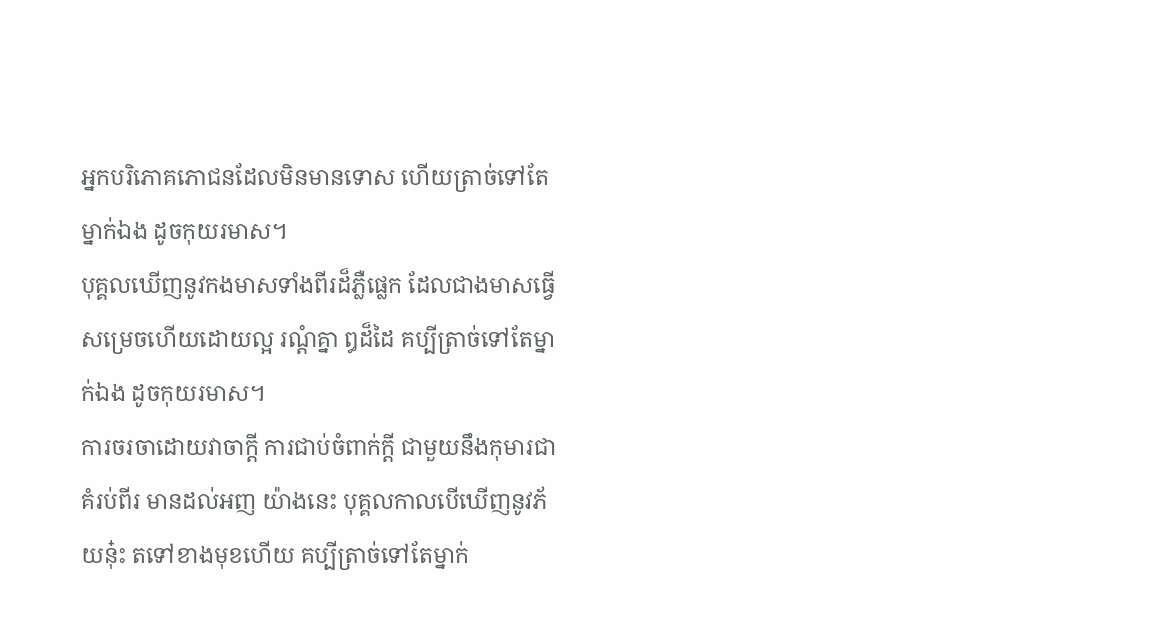អ្នកបរិភោគភោជនដែលមិនមានទោស ហើយត្រាច់ទៅតែម្នាក់ឯង ដូចកុយរមាស។
បុគ្គលឃើញនូវកងមាសទាំងពីរដ៏ភ្លឺផ្លេក ដែលជាងមាសធ្វើសម្រេចហើយដោយល្អ រណ្តំគ្នា ឰដ៏ដៃ គប្បីត្រាច់ទៅតែម្នាក់ឯង ដូចកុយរមាស។
ការចរចាដោយវាចាក្តី ការជាប់ចំពាក់ក្តី ជាមួយនឹងកុមារជាគំរប់ពីរ មានដល់អញ យ៉ាងនេះ បុគ្គលកាលបើឃើញនូវភ័យនុ៎ះ តទៅខាងមុខហើយ គប្បីត្រាច់ទៅតែម្នាក់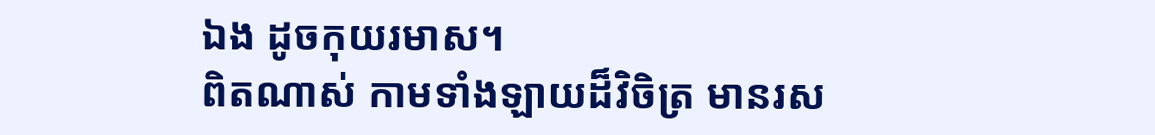ឯង ដូចកុយរមាស។
ពិតណាស់ កាមទាំងឡាយដ៏វិចិត្រ មានរស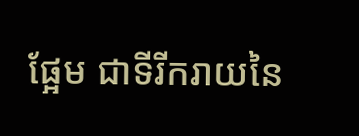ផ្អែម ជាទីរីករាយនៃ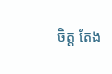ចិត្ត តែង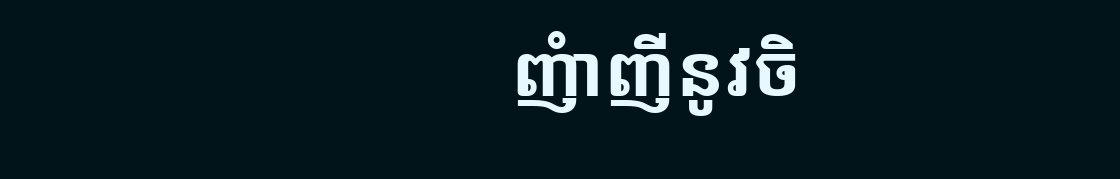ញំាញីនូវចិ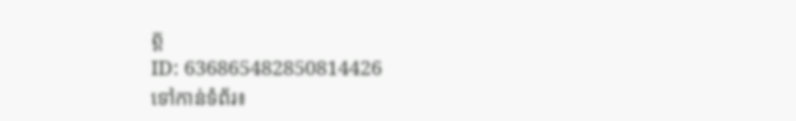ត្ត
ID: 636865482850814426
ទៅកាន់ទំព័រ៖